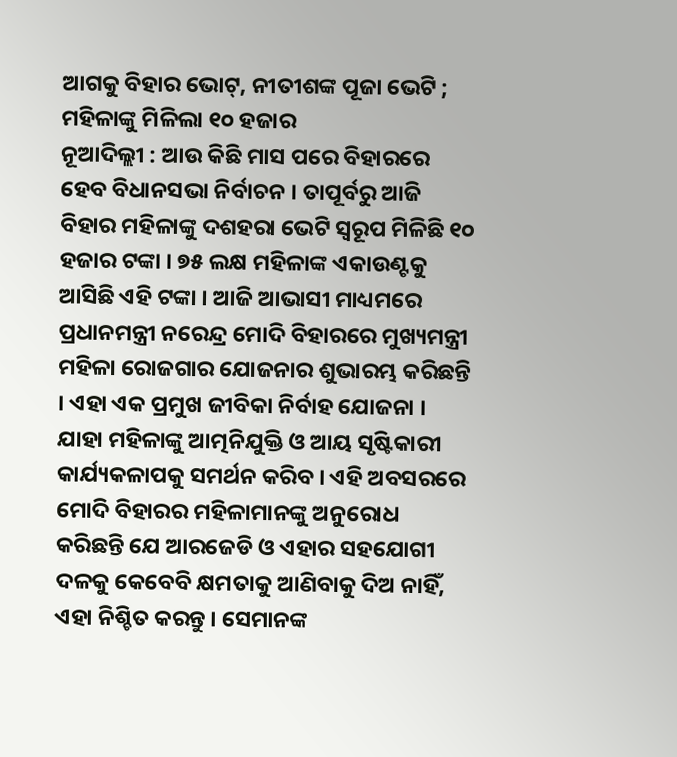ଆଗକୁ ବିହାର ଭୋଟ୍, ନୀତୀଶଙ୍କ ପୂଜା ଭେଟି ; ମହିଳାଙ୍କୁ ମିଳିଲା ୧୦ ହଜାର
ନୂଆଦିଲ୍ଲୀ : ଆଉ କିଛି ମାସ ପରେ ବିହାରରେ ହେବ ବିଧାନସଭା ନିର୍ବାଚନ । ତାପୂର୍ବରୁ ଆଜି ବିହାର ମହିଳାଙ୍କୁ ଦଶହରା ଭେଟି ସ୍ୱରୂପ ମିଳିଛି ୧୦ ହଜାର ଟଙ୍କା । ୭୫ ଲକ୍ଷ ମହିଳାଙ୍କ ଏକାଉଣ୍ଟକୁ ଆସିଛି ଏହି ଟଙ୍କା । ଆଜି ଆଭାସୀ ମାଧ୍ୟମରେ ପ୍ରଧାନମନ୍ତ୍ରୀ ନରେନ୍ଦ୍ର ମୋଦି ବିହାରରେ ମୁଖ୍ୟମନ୍ତ୍ରୀ ମହିଳା ରୋଜଗାର ଯୋଜନାର ଶୁଭାରମ୍ଭ କରିଛନ୍ତି । ଏହା ଏକ ପ୍ରମୁଖ ଜୀବିକା ନିର୍ବାହ ଯୋଜନା । ଯାହା ମହିଳାଙ୍କୁ ଆତ୍ମନିଯୁକ୍ତି ଓ ଆୟ ସୃଷ୍ଟିକାରୀ କାର୍ଯ୍ୟକଳାପକୁ ସମର୍ଥନ କରିବ । ଏହି ଅବସରରେ ମୋଦି ବିହାରର ମହିଳାମାନଙ୍କୁ ଅନୁରୋଧ କରିଛନ୍ତି ଯେ ଆରଜେଡି ଓ ଏହାର ସହଯୋଗୀ ଦଳକୁ କେବେବି କ୍ଷମତାକୁ ଆଣିବାକୁ ଦିଅ ନାହିଁ, ଏହା ନିଶ୍ଚିତ କରନ୍ତୁ । ସେମାନଙ୍କ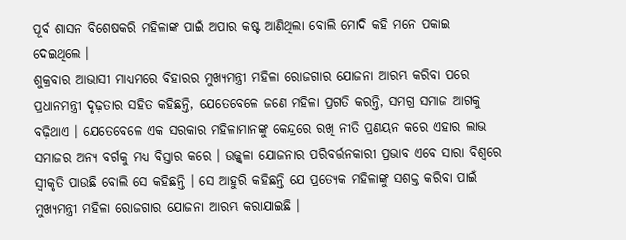ପୂର୍ବ ଶାସନ ବିଶେଷକରି ମହିଳାଙ୍କ ପାଇଁ ଅପାର କଷ୍ଟ ଆଣିଥିଲା ବୋଲି ମୋଦି କହି ମନେ ପକାଇ ଦେଇଥିଲେ ।
ଶୁକ୍ରବାର ଆଭାସୀ ମାଧ୍ୟମରେ ବିହାରର ମୁଖ୍ୟମନ୍ତ୍ରୀ ମହିଳା ରୋଜଗାର ଯୋଜନା ଆରମ୍ଭ କରିବା ପରେ ପ୍ରଧାନମନ୍ତ୍ରୀ ଦୃଢ଼ତାର ସହିତ କହିଛନ୍ତି, ଯେତେବେଳେ ଜଣେ ମହିଳା ପ୍ରଗତି କରନ୍ତି, ସମଗ୍ର ସମାଜ ଆଗକୁ ବଢ଼ିଥାଏ । ଯେତେବେଳେ ଏକ ସରକାର ମହିଳାମାନଙ୍କୁ କେନ୍ଦ୍ରରେ ରଖି ନୀତି ପ୍ରଣୟନ କରେ ଏହାର ଲାଭ ସମାଜର ଅନ୍ୟ ବର୍ଗକୁ ମଧ୍ୟ ବିସ୍ତାର କରେ । ଉଜ୍ଜ୍ୱଳା ଯୋଜନାର ପରିବର୍ତ୍ତନକାରୀ ପ୍ରଭାବ ଏବେ ସାରା ବିଶ୍ୱରେ ସ୍ୱୀକୃତି ପାଉଛି ବୋଲି ସେ କହିଛନ୍ତି । ସେ ଆହୁରି କହିଛନ୍ତି ଯେ ପ୍ରତ୍ୟେକ ମହିଳାଙ୍କୁ ସଶକ୍ତ କରିବା ପାଇଁ ମୁଖ୍ୟମନ୍ତ୍ରୀ ମହିଳା ରୋଜଗାର ଯୋଜନା ଆରମ୍ଭ କରାଯାଇଛି ।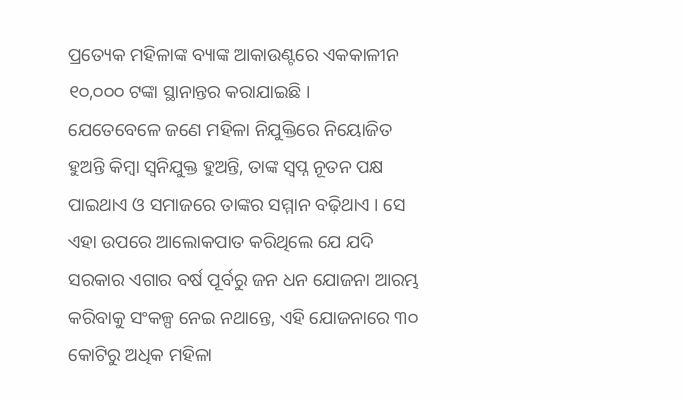ପ୍ରତ୍ୟେକ ମହିଳାଙ୍କ ବ୍ୟାଙ୍କ ଆକାଉଣ୍ଟରେ ଏକକାଳୀନ ୧୦,୦୦୦ ଟଙ୍କା ସ୍ଥାନାନ୍ତର କରାଯାଇଛି ।
ଯେତେବେଳେ ଜଣେ ମହିଳା ନିଯୁକ୍ତିରେ ନିୟୋଜିତ ହୁଅନ୍ତି କିମ୍ବା ସ୍ୱନିଯୁକ୍ତ ହୁଅନ୍ତି, ତାଙ୍କ ସ୍ୱପ୍ନ ନୂତନ ପକ୍ଷ ପାଇଥାଏ ଓ ସମାଜରେ ତାଙ୍କର ସମ୍ମାନ ବଢ଼ିଥାଏ । ସେ ଏହା ଉପରେ ଆଲୋକପାତ କରିଥିଲେ ଯେ ଯଦି ସରକାର ଏଗାର ବର୍ଷ ପୂର୍ବରୁ ଜନ ଧନ ଯୋଜନା ଆରମ୍ଭ କରିବାକୁ ସଂକଳ୍ପ ନେଇ ନଥାନ୍ତେ, ଏହି ଯୋଜନାରେ ୩୦ କୋଟିରୁ ଅଧିକ ମହିଳା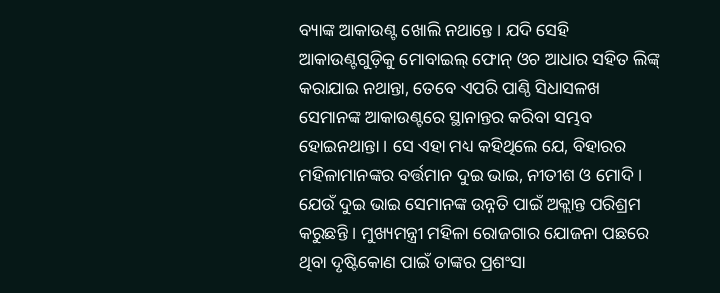ବ୍ୟାଙ୍କ ଆକାଉଣ୍ଟ ଖୋଲି ନଥାନ୍ତେ । ଯଦି ସେହି ଆକାଉଣ୍ଟଗୁଡ଼ିକୁ ମୋବାଇଲ୍ ଫୋନ୍ ଓଚ ଆଧାର ସହିତ ଲିଙ୍କ୍ କରାଯାଇ ନଥାନ୍ତା, ତେବେ ଏପରି ପାଣ୍ଠି ସିଧାସଳଖ ସେମାନଙ୍କ ଆକାଉଣ୍ଟରେ ସ୍ଥାନାନ୍ତର କରିବା ସମ୍ଭବ ହୋଇନଥାନ୍ତା । ସେ ଏହା ମଧ୍ୟ କହିଥିଲେ ଯେ, ବିହାରର ମହିଳାମାନଙ୍କର ବର୍ତ୍ତମାନ ଦୁଇ ଭାଇ, ନୀତୀଶ ଓ ମୋଦି । ଯେଉଁ ଦୁଇ ଭାଇ ସେମାନଙ୍କ ଉନ୍ନତି ପାଇଁ ଅକ୍ଲାନ୍ତ ପରିଶ୍ରମ କରୁଛନ୍ତି । ମୁଖ୍ୟମନ୍ତ୍ରୀ ମହିଳା ରୋଜଗାର ଯୋଜନା ପଛରେ ଥିବା ଦୃଷ୍ଟିକୋଣ ପାଇଁ ତାଙ୍କର ପ୍ରଶଂସା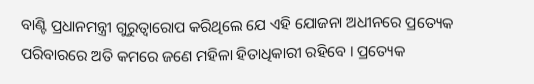ବାଣ୍ଟି ପ୍ରଧାନମନ୍ତ୍ରୀ ଗୁରୁତ୍ୱାରୋପ କରିଥିଲେ ଯେ ଏହି ଯୋଜନା ଅଧୀନରେ ପ୍ରତ୍ୟେକ ପରିବାରରେ ଅତି କମରେ ଜଣେ ମହିଳା ହିତାଧିକାରୀ ରହିବେ । ପ୍ରତ୍ୟେକ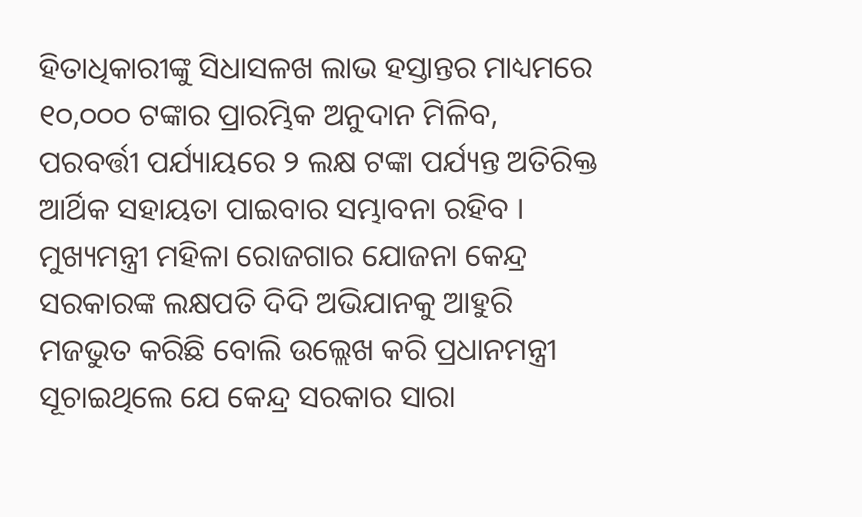ହିତାଧିକାରୀଙ୍କୁ ସିଧାସଳଖ ଲାଭ ହସ୍ତାନ୍ତର ମାଧ୍ୟମରେ ୧୦,୦୦୦ ଟଙ୍କାର ପ୍ରାରମ୍ଭିକ ଅନୁଦାନ ମିଳିବ, ପରବର୍ତ୍ତୀ ପର୍ଯ୍ୟାୟରେ ୨ ଲକ୍ଷ ଟଙ୍କା ପର୍ଯ୍ୟନ୍ତ ଅତିରିକ୍ତ ଆର୍ଥିକ ସହାୟତା ପାଇବାର ସମ୍ଭାବନା ରହିବ । ମୁଖ୍ୟମନ୍ତ୍ରୀ ମହିଳା ରୋଜଗାର ଯୋଜନା କେନ୍ଦ୍ର ସରକାରଙ୍କ ଲକ୍ଷପତି ଦିଦି ଅଭିଯାନକୁ ଆହୁରି ମଜଭୁତ କରିଛି ବୋଲି ଉଲ୍ଲେଖ କରି ପ୍ରଧାନମନ୍ତ୍ରୀ ସୂଚାଇଥିଲେ ଯେ କେନ୍ଦ୍ର ସରକାର ସାରା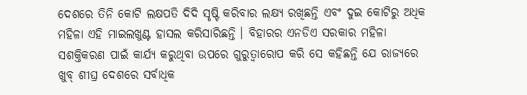ଦେଶରେ ତିନି କୋଟି ଲକ୍ଷପତି ଦିଦି ସୃଷ୍ଟି କରିବାର ଲକ୍ଷ୍ୟ ରଖିଛନ୍ତି ଏବଂ ଦୁଇ କୋଟିରୁ ଅଧିକ ମହିଳା ଏହି ମାଇଲଖୁଣ୍ଟ ହାସଲ କରିସାରିଛନ୍ତି । ବିହାରର ଏନଡିଏ ସରକାର ମହିଳା ସଶକ୍ତିକରଣ ପାଇଁ କାର୍ଯ୍ୟ କରୁଥିବା ଉପରେ ଗୁରୁତ୍ୱାରୋପ କରି ସେ କହିଛନ୍ତି ଯେ ରାଜ୍ୟରେ ଖୁବ୍ ଶୀଘ୍ର ଦେଶରେ ସର୍ବାଧିକ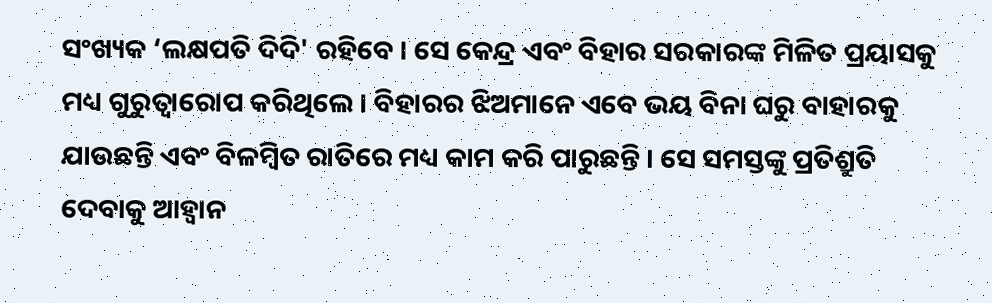ସଂଖ୍ୟକ ‘ଲକ୍ଷପତି ଦିଦି' ରହିବେ । ସେ କେନ୍ଦ୍ର ଏବଂ ବିହାର ସରକାରଙ୍କ ମିଳିତ ପ୍ରୟାସକୁ ମଧ୍ୟ ଗୁରୁତ୍ୱାରୋପ କରିଥିଲେ । ବିହାରର ଝିଅମାନେ ଏବେ ଭୟ ବିନା ଘରୁ ବାହାରକୁ ଯାଉଛନ୍ତି ଏବଂ ବିଳମ୍ବିତ ରାତିରେ ମଧ୍ୟ କାମ କରି ପାରୁଛନ୍ତି । ସେ ସମସ୍ତଙ୍କୁ ପ୍ରତିଶ୍ରୁତି ଦେବାକୁ ଆହ୍ୱାନ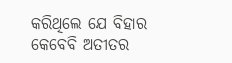କରିଥିଲେ ଯେ ବିହାର କେବେବି ଅତୀତର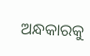ଅନ୍ଧକାରକୁ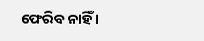ଫେରିବ ନାହିଁ ।